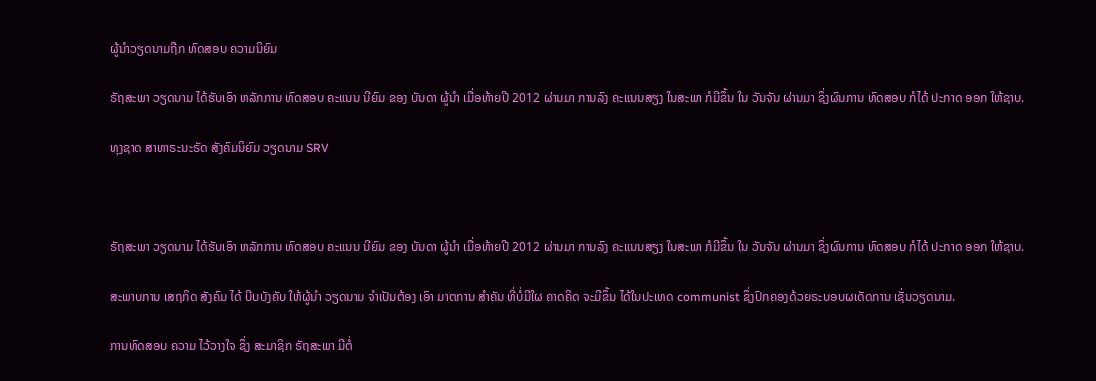ຜູ້ນໍາວຽດນາມຖືກ ທົດສອບ ຄວາມນິຍົມ

ຣັຖສະພາ ວຽດນາມ ໄດ້ຮັບເອົາ ຫລັກການ ທົດສອບ ຄະແນນ ນີຍົມ ຂອງ ບັນດາ ຜູ້ນຳ ເມື່ອທ້າຍປີ 2012 ຜ່ານມາ ການລົງ ຄະແນນສຽງ ໃນສະພາ ກໍມີຂຶ້ນ ໃນ ວັນຈັນ ຜ່ານມາ ຊຶ່ງຜົນການ ທົດສອບ ກໍໄດ້ ປະກາດ ອອກ ໃຫ້ຊາບ.

ທຸງຊາດ ສາທາຣະນະຣັດ ສັງຄົມນິຍົມ ວຽດນາມ SRV



ຣັຖສະພາ ວຽດນາມ ໄດ້ຮັບເອົາ ຫລັກການ ທົດສອບ ຄະແນນ ນີຍົມ ຂອງ ບັນດາ ຜູ້ນຳ ເມື່ອທ້າຍປີ 2012 ຜ່ານມາ ການລົງ ຄະແນນສຽງ ໃນສະພາ ກໍມີຂຶ້ນ ໃນ ວັນຈັນ ຜ່ານມາ ຊຶ່ງຜົນການ ທົດສອບ ກໍໄດ້ ປະກາດ ອອກ ໃຫ້ຊາບ.

ສະພາບການ ເສຖກິດ ສັງຄົມ ໄດ້ ບີບບັງຄັບ ໃຫ້ຜູ້ນຳ ວຽດນາມ ຈຳເປັນຕ້ອງ ເອົາ ມາຕການ ສຳຄັນ ທີ່ບໍ່ມີໃຜ ຄາດຄິດ ຈະມີຂຶ້ນ ໄດ້ໃນປະເທດ communist ຊຶ່ງປົກຄອງດ້ວຍຣະບອບຜເດັດການ ເຊັ່ນວຽດນາມ.

ການທົດສອບ ຄວາມ ໄວ້ວາງໃຈ ຊຶ່ງ ສະມາຊິກ ຣັຖສະພາ ມີຕໍ່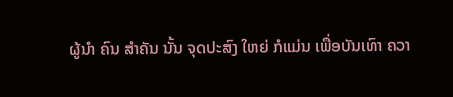ຜູ້ນຳ ຄົນ ສຳຄັນ ນັ້ນ ຈຸດປະສົງ ໃຫຍ່ ກໍແມ່ນ ເພື່ອບັນເທົາ ຄວາ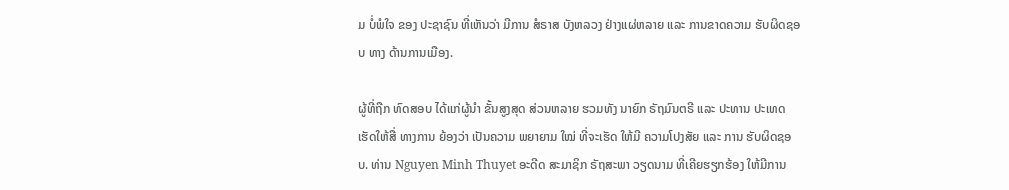ມ ບໍ່ພໍໃຈ ຂອງ ປະຊາຊົນ ທີ່ເຫັນວ່າ ມີການ ສໍຣາສ ບັງຫລວງ ຢ່າງແຜ່ຫລາຍ ແລະ ການຂາດຄວາມ ຮັບຜິດຊອບ ທາງ ດ້ານການເມືອງ.

ຜູ້ທີ່ຖືກ ທົດສອບ ໄດ້ແກ່ຜູ້ນຳ ຂັ້ນສູງສຸດ ສ່ວນຫລາຍ ຮວມທັງ ນາຍົກ ຣັຖມົນຕຣີ ແລະ ປະທານ ປະເທດ ເຮັດໃຫ້ສື່ ທາງການ ຍ້ອງວ່າ ເປັນຄວາມ ພຍາຍາມ ໃໝ່ ທີ່ຈະເຮັດ ໃຫ້ມີ ຄວາມໂປງສັຍ ແລະ ການ ຮັບຜິດຊອບ. ທ່ານ Nguyen Minh Thuyet ອະດີດ ສະມາຊິກ ຣັຖສະພາ ວຽດນາມ ທີ່ເຄີຍຮຽກຮ້ອງ ໃຫ້ມີການ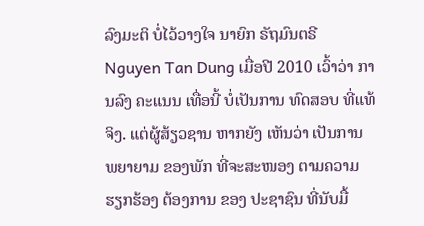ລົງມະຕິ ບໍ່ໄວ້ວາງໃຈ ນາຍົກ ຣັຖມົນຕຣີ Nguyen Tan Dung ເມື່ອປີ 2010 ເວົ້າວ່າ ການລົງ ຄະແນນ ເທື່ອນີ້ ບໍ່ເປັນການ ທົດສອບ ທີ່ແທ້ຈິງ. ແຕ່ຜູ້ສ້ຽວຊານ ຫາກຍັງ ເຫັນວ່າ ເປັນການ ພຍາຍາມ ຂອງພັກ ທີ່ຈະສະໜອງ ຕາມຄວາມ ຮຽກຮ້ອງ ຕ້ອງການ ຂອງ ປະຊາຊົນ ທີ່ນັບມື້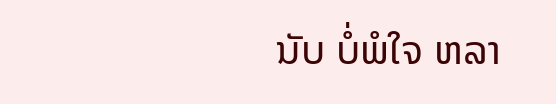ນັບ ບໍ່ພໍໃຈ ຫລາ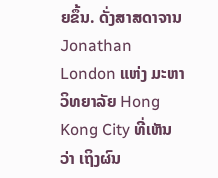ຍຂຶ້ນ. ດັ່ງສາສດາຈານ Jonathan London ແຫ່ງ ມະຫາວິທຍາລັຍ Hong Kong City ທີ່ເຫັນວ່າ ເຖິງຜົນ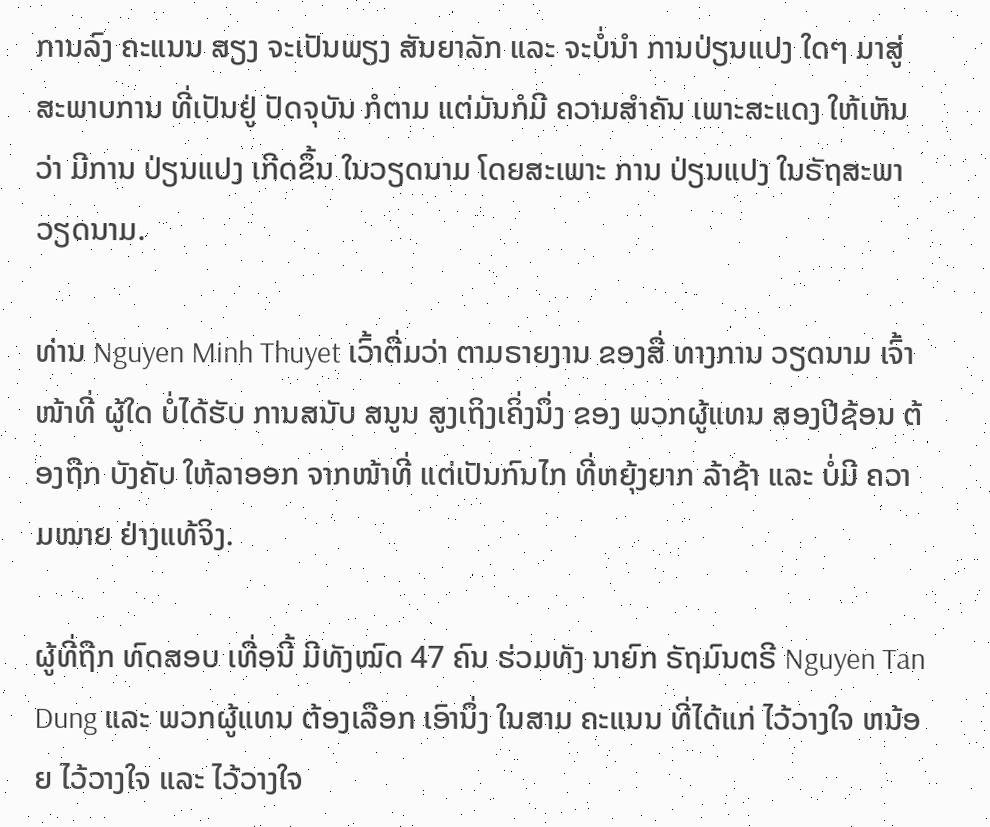ການລົງ ຄະແນນ ສຽງ ຈະເປັນພຽງ ສັນຍາລັກ ແລະ ຈະບໍ່ນຳ ການປ່ຽນແປງ ໃດໆ ມາສູ່ ສະພາບການ ທີ່ເປັນຢູ່ ປັດຈຸບັນ ກໍຕາມ ແຕ່ມັນກໍມີ ຄວາມສຳຄັນ ເພາະສະແດງ ໃຫ້ເຫັນວ່າ ມີການ ປ່ຽນແປງ ເກີດຂຶ້ນ ໃນວຽດນາມ ໂດຍສະເພາະ ການ ປ່ຽນແປງ ໃນຣັຖສະພາ ວຽດນາມ.

ທ່ານ Nguyen Minh Thuyet ເວົ້າຕື່ມວ່າ ຕາມຣາຍງານ ຂອງສື່ ທາງການ ວຽດນາມ ເຈົ້າໜ້າທີ່ ຜູ້ໃດ ບໍ່ໄດ້ຮັບ ການສນັບ ສນູນ ສູງເຖິງເຄິ່ງນຶ່ງ ຂອງ ພວກຜູ້ແທນ ສອງປີຊ້ອນ ຕ້ອງຖືກ ບັງຄັບ ໃຫ້ລາອອກ ຈາກໜ້າທີ່ ແຕ່ເປັນກົນໄກ ທີ່ຫຍຸ້ງຍາກ ລ້າຊ້າ ແລະ ບໍ່ມີ ຄວາມໝາຍ ຢ່າງແທ້ຈິງ.

ຜູ້ທີ່ຖືກ ທົດສອບ ເທື່ອນີ້ ມີທັງໝົດ 47 ຄົນ ຮ່ວມທັງ ນາຍົກ ຣັຖມົນຕຣີ Nguyen Tan Dung ແລະ ພວກຜູ້ແທນ ຕ້ອງເລືອກ ເອົານຶ່ງ ໃນສາມ ຄະແນນ ທີ່ໄດ້ແກ່ ໄວ້ວາງໃຈ ຫນ້ອຍ ໄວ້ວາງໃຈ ແລະ ໄວ້ວາງໃຈ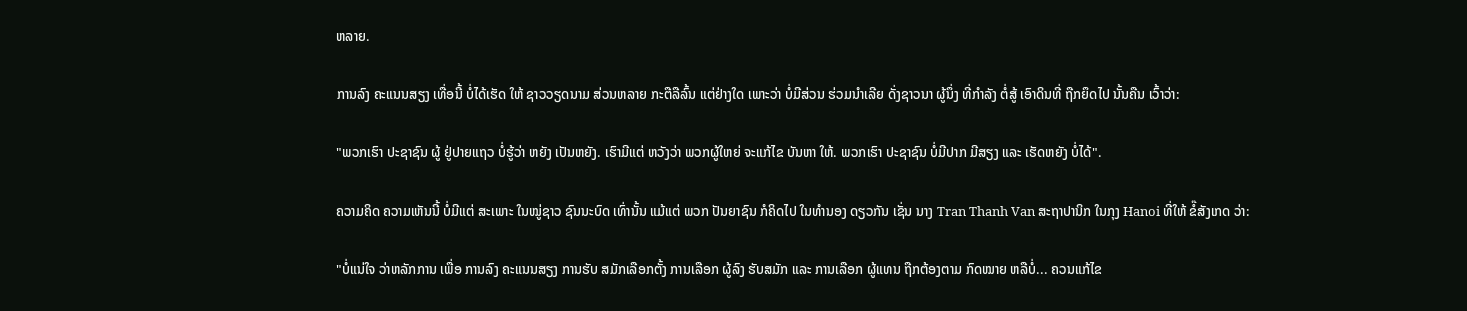ຫລາຍ.

ການລົງ ຄະແນນສຽງ ເທື່ອນີ້ ບໍ່ໄດ້ເຮັດ ໃຫ້ ຊາວວຽດນາມ ສ່ວນຫລາຍ ກະຕືລືລົ້ນ ແຕ່ຢ່າງໃດ ເພາະວ່າ ບໍ່ມີສ່ວນ ຮ່ວມນຳເລີຍ ດັ່ງຊາວນາ ຜູ້ນຶ່ງ ທີ່ກຳລັງ ຕໍ່ສູ້ ເອົາດິນທີ່ ຖືກຍຶດໄປ ນັ້ນຄືນ ເວົ້າວ່າ:

"ພວກເຮົາ ປະຊາຊົນ ຜູ້ ຢູ່ປາຍແຖວ ບໍ່ຮູ້ວ່າ ຫຍັງ ເປັນຫຍັງ. ເຮົາມີແຕ່ ຫວັງວ່າ ພວກຜູ້ໃຫຍ່ ຈະແກ້ໄຂ ບັນຫາ ໃຫ້. ພວກເຮົາ ປະຊາຊົນ ບໍ່ມີປາກ ມີສຽງ ແລະ ເຮັດຫຍັງ ບໍ່ໄດ້".

ຄວາມຄິດ ຄວາມເຫັນນີ້ ບໍ່ມີແຕ່ ສະເພາະ ໃນໝູ່ຊາວ ຊົນນະບົດ ເທົ່ານັ້ນ ແມ້ແຕ່ ພວກ ປັນຍາຊົນ ກໍຄິດໄປ ໃນທຳນອງ ດຽວກັນ ເຊັ່ນ ນາງ Tran Thanh Van ສະຖາປານິກ ໃນກຸງ Hanoi ທີ່ໃຫ້ ຂໍ໊ສັງເກດ ວ່າ:

"ບໍ່ແນ່ໃຈ ວ່າຫລັກການ ເພື່ອ ການລົງ ຄະແນນສຽງ ການຮັບ ສມັກເລືອກຕັ້ງ ການເລືອກ ຜູ້ລົງ ຮັບສມັກ ແລະ ການເລືອກ ຜູ້ແທນ ຖືກຕ້ອງຕາມ ກົດໝາຍ ຫລືບໍ່... ຄວນແກ້ໄຂ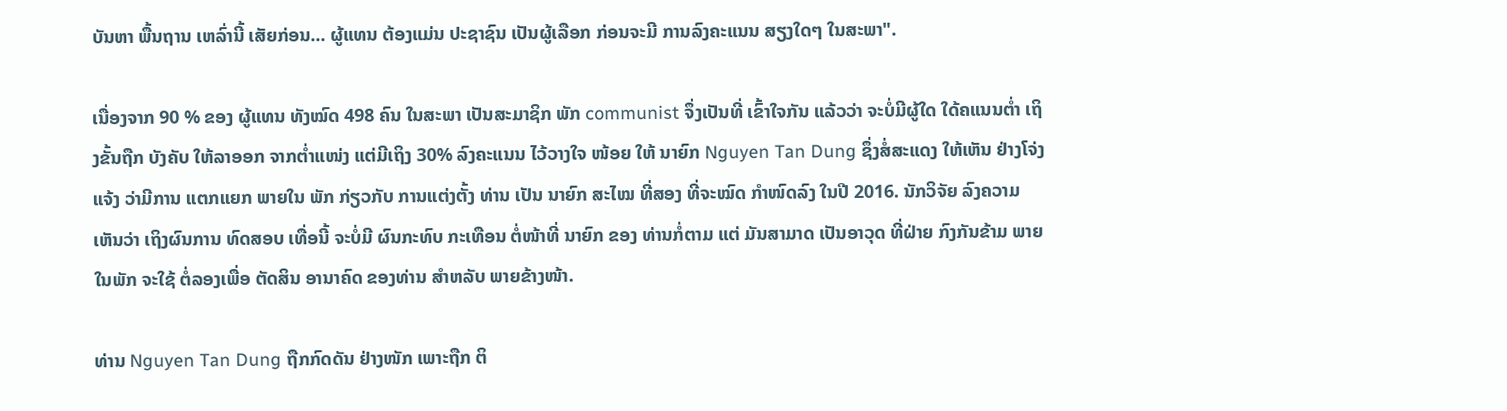ບັນຫາ ພື້ນຖານ ເຫລົ່ານີ້ ເສັຍກ່ອນ... ຜູ້ແທນ ຕ້ອງແມ່ນ ປະຊາຊົນ ເປັນຜູ້ເລືອກ ກ່ອນຈະມີ ການລົງຄະແນນ ສຽງໃດໆ ໃນສະພາ".

ເນື່ອງຈາກ 90 % ຂອງ ຜູ້ແທນ ທັງໝົດ 498 ຄົນ ໃນສະພາ ເປັນສະມາຊິກ ພັກ communist ຈຶ່ງເປັນທີ່ ເຂົ້າໃຈກັນ ແລ້ວວ່າ ຈະບໍ່ມີຜູ້ໃດ ໃດ້ຄແນນຕໍ່າ ເຖິງຂັ້ນຖືກ ບັງຄັບ ໃຫ້ລາອອກ ຈາກຕໍ່າແໜ່ງ ແຕ່ມີເຖິງ 30% ລົງຄະແນນ ໄວ້ວາງໃຈ ໜ້ອຍ ໃຫ້ ນາຍົກ Nguyen Tan Dung ຊຶ່ງສໍ່ສະແດງ ໃຫ້ເຫັນ ຢ່າງໂຈ່ງແຈ້ງ ວ່າມີການ ແຕກແຍກ ພາຍໃນ ພັກ ກ່ຽວກັບ ການແຕ່ງຕັ້ງ ທ່ານ ເປັນ ນາຍົກ ສະໄໝ ທີ່ສອງ ທີ່ຈະໝົດ ກຳໜົດລົງ ໃນປີ 2016. ນັກວິຈັຍ ລົງຄວາມເຫັນວ່າ ເຖິງຜົນການ ທົດສອບ ເທື່ອນີ້ ຈະບໍ່ມີ ຜົນກະທົບ ກະເທືອນ ຕໍ່ໜ້າທີ່ ນາຍົກ ຂອງ ທ່ານກໍ່ຕາມ ແຕ່ ມັນສາມາດ ເປັນອາວຸດ ທີ່ຝ່າຍ ກົງກັນຂ້າມ ພາຍໃນພັກ ຈະໃຊ້ ຕໍ່ລອງເພື່ອ ຕັດສິນ ອານາຄົດ ຂອງທ່ານ ສຳຫລັບ ພາຍຂ້າງໜ້າ.

ທ່ານ Nguyen Tan Dung ຖືກກົດດັນ ຢ່າງໜັກ ເພາະຖືກ ຕິ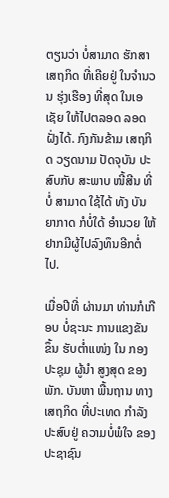ຕຽນວ່າ ບໍ່ສາມາດ ຮັກສາ ເສຖກິດ ທີ່ເຄີຍຢູ່ ໃນຈຳນວນ ຮຸ່ງເຮືອງ ທີ່ສຸດ ໃນເອເຊັຍ ໃຫ້ໄປຕລອດ ລອດຝັ່ງໄດ້. ກົງກັນຂ້າມ ເສຖກິດ ວຽດນາມ ປັດຈຸບັນ ປະສົບກັບ ສະພາບ ໜີ້ສີນ ທີ່ບໍ່ ສາມາດ ໃຊ້ໄດ້ ທັງ ບັນຍາກາດ ກໍບໍ່ໃດ້ ອຳນວຍ ໃຫ້ຢາກມີຜູ້ໄປລົງທຶນອີກຕໍ່ໄປ.

ເມື່ອປີທີ່ ຜ່ານມາ ທ່ານກໍເກືອບ ບໍ່ຊະນະ ການແຂງຂັນ ຂຶ້ນ ຮັບຕໍ່າແໜ່ງ ໃນ ກອງປະຊຸມ ຜູ້ນຳ ສູງສຸດ ຂອງພັກ. ບັນຫາ ພື້ນຖານ ທາງເສຖກິດ ທີ່ປະເທດ ກຳລັງ ປະສົບຢູ່ ຄວາມບໍ່ພໍໃຈ ຂອງ ປະຊາຊົນ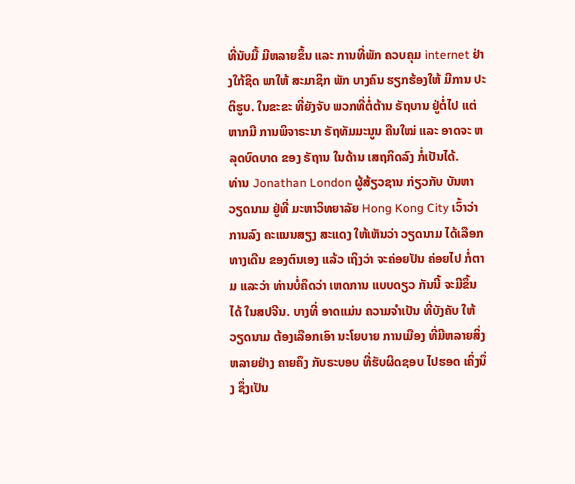ທີ່ນັບມື້ ມີຫລາຍຂຶ້ນ ແລະ ການທີ່ພັກ ຄວບຄຸມ internet ຢ່າງໃກ້ຊິດ ພາໃຫ້ ສະມາຊິກ ພັກ ບາງຄົນ ຮຽກຮ້ອງໃຫ້ ມີການ ປະຕິຮູບ. ໃນຂະຂະ ທີ່ຍັງຈັບ ພວກທີ່ຕໍ່ຕ້ານ ຣັຖບານ ຢູ່ຕໍ່ໄປ ແຕ່ຫາກມີ ການພິຈາຣະນາ ຣັຖທັມມະນູນ ຄືນໃໝ່ ແລະ ອາດຈະ ຫລຸດບົດບາດ ຂອງ ຣັຖານ ໃນດ້ານ ເສຖກິດລົງ ກໍ່ເປັນໄດ້.
ທ່ານ Jonathan London ຜູ້ສ້ຽວຊານ ກ່ຽວກັບ ບັນຫາ ວຽດນາມ ຢູ່ທີ່ ມະຫາວິທຍາລັຍ Hong Kong City ເວົ້າວ່າ ການລົງ ຄະແນນສຽງ ສະແດງ ໃຫ້ເຫັນວ່າ ວຽດນາມ ໄດ້ເລືອກ ທາງເດີນ ຂອງຕົນເອງ ແລ້ວ ເຖິງວ່າ ຈະຄ່ອຍປັນ ຄ່ອຍໄປ ກໍ່ຕາມ ແລະວ່າ ທ່ານບໍ່ຄຶດວ່າ ເຫດການ ແບບດຽວ ກັນນີ້ ຈະມີຂຶ້ນໄດ້ ໃນສປຈີນ. ບາງທີ່ ອາດແມ່ນ ຄວາມຈຳເປັນ ທີ່ບັງຄັບ ໃຫ້ວຽດນາມ ຕ້ອງເລືອກເອົາ ນະໂຍບາຍ ການເມືອງ ທີ່ມີຫລາຍສິ່ງ ຫລາຍຢ່າງ ຄາຍຄຶງ ກັບຣະບອບ ທີ່ຮັບຜິດຊອບ ໄປຮອດ ເຄິ່ງນຶ່ງ ຊຶ່ງເປັນ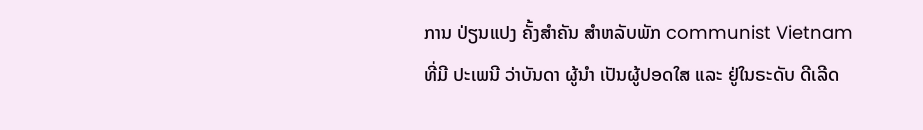ການ ປ່ຽນແປງ ຄັ້ງສຳຄັນ ສຳຫລັບພັກ communist Vietnam ທີ່ມີ ປະເພນີ ວ່າບັນດາ ຜູ້ນຳ ເປັນຜູ້ປອດໃສ ແລະ ຢູ່ໃນຣະດັບ ດີເລີດ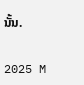ນັ້ນ.

2025 M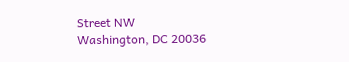Street NW
Washington, DC 20036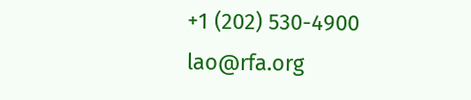+1 (202) 530-4900
lao@rfa.org